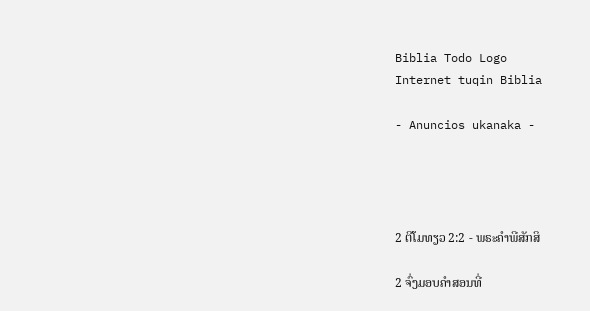Biblia Todo Logo
Internet tuqin Biblia

- Anuncios ukanaka -




2 ຕີໂມທຽວ 2:2 - ພຣະຄຳພີສັກສິ

2 ຈົ່ງມອບຄຳສອນທີ່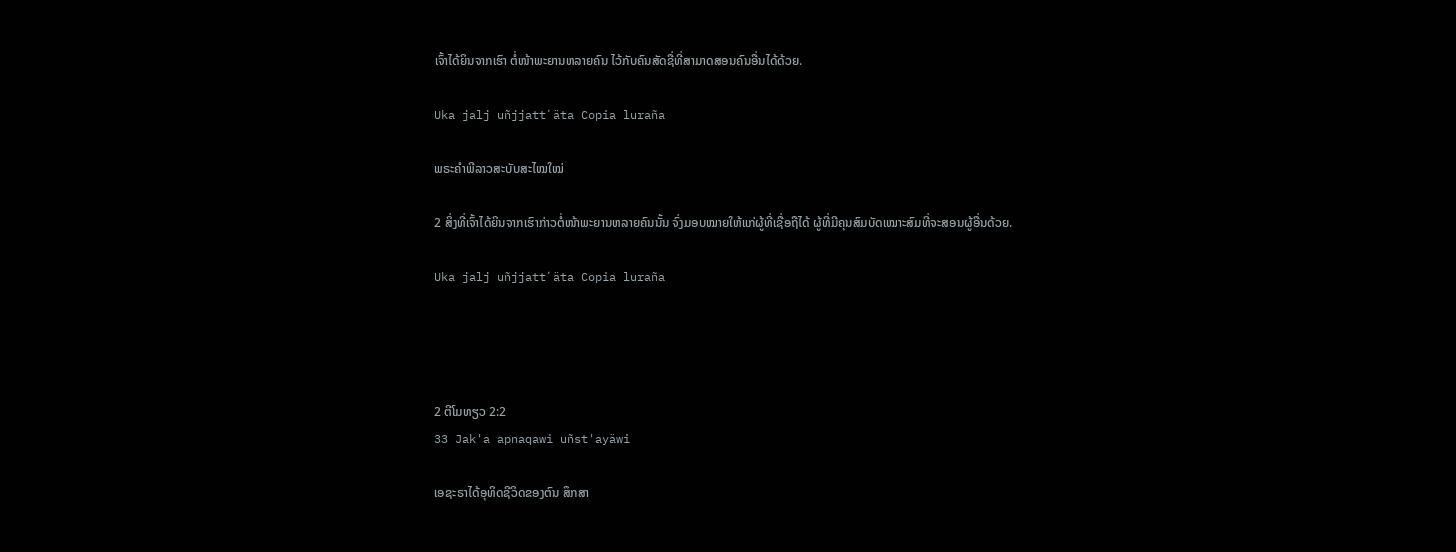ເຈົ້າໄດ້ຍິນຈາກເຮົາ ຕໍ່ໜ້າພະຍານຫລາຍຄົນ ໄວ້ກັບຄົນສັດຊື່ທີ່ສາມາດສອນຄົນອື່ນໄດ້ດ້ວຍ.

Uka jalj uñjjattʼäta Copia luraña

ພຣະຄຳພີລາວສະບັບສະໄໝໃໝ່

2 ສິ່ງທີ່ເຈົ້າໄດ້ຍິນຈາກເຮົາກ່າວຕໍ່ໜ້າພະຍານຫລາຍຄົນນັ້ນ ຈົ່ງມອບໝາຍໃຫ້ແກ່ຜູ້ທີ່ເຊື່ອຖືໄດ້ ຜູ້ທີ່ມີຄຸນສົມບັດເໝາະສົມທີ່ຈະສອນຜູ້ອື່ນດ້ວຍ.

Uka jalj uñjjattʼäta Copia luraña




2 ຕີໂມທຽວ 2:2
33 Jak'a apnaqawi uñst'ayäwi

ເອຊະຣາໄດ້ອຸທິດຊີວິດຂອງຕົນ ສຶກສາ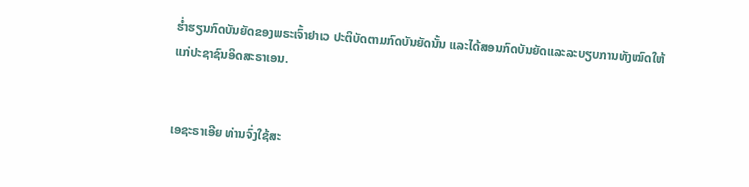ຮໍ່າຮຽນກົດບັນຍັດຂອງພຣະເຈົ້າຢາເວ ປະຕິບັດຕາມກົດບັນຍັດນັ້ນ ແລະໄດ້ສອນກົດບັນຍັດແລະລະບຽບການທັງໝົດໃຫ້ແກ່ປະຊາຊົນອິດສະຣາເອນ.


ເອຊະຣາເອີຍ ທ່ານຈົ່ງໃຊ້ສະ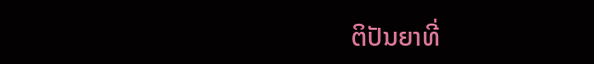ຕິປັນຍາທີ່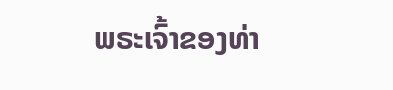ພຣະເຈົ້າຂອງທ່າ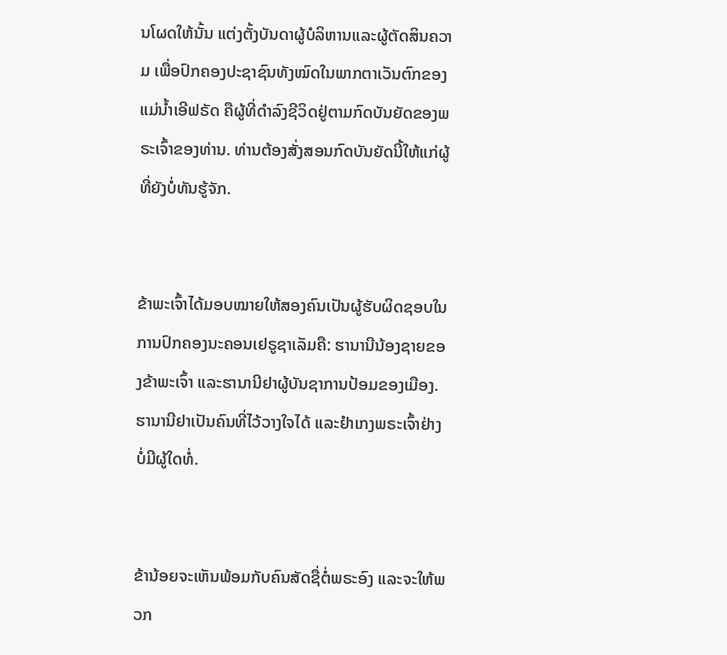ນໂຜດໃຫ້ນັ້ນ ແຕ່ງຕັ້ງບັນດາຜູ້ບໍລິຫານແລະຜູ້ຕັດສິນຄວາມ ເພື່ອປົກຄອງປະຊາຊົນທັງໝົດໃນພາກຕາເວັນຕົກຂອງແມ່ນໍ້າເອີຟຣັດ ຄືຜູ້ທີ່ດຳລົງຊີວິດຢູ່ຕາມກົດບັນຍັດຂອງພຣະເຈົ້າຂອງທ່ານ. ທ່ານຕ້ອງສັ່ງສອນກົດບັນຍັດນີ້ໃຫ້ແກ່ຜູ້ທີ່ຍັງບໍ່ທັນຮູ້ຈັກ.


ຂ້າພະເຈົ້າໄດ້ມອບໝາຍໃຫ້ສອງຄົນເປັນຜູ້ຮັບຜິດຊອບໃນການປົກຄອງນະຄອນເຢຣູຊາເລັມຄື: ຮານານີນ້ອງຊາຍຂອງຂ້າພະເຈົ້າ ແລະຮານານີຢາຜູ້ບັນຊາການປ້ອມຂອງເມືອງ. ຮານານີຢາເປັນຄົນທີ່ໄວ້ວາງໃຈໄດ້ ແລະຢຳເກງພຣະເຈົ້າຢ່າງບໍ່ມີຜູ້ໃດທໍ່.


ຂ້ານ້ອຍຈະເຫັນພ້ອມກັບຄົນສັດຊື່ຕໍ່ພຣະອົງ ແລະຈະໃຫ້ພວກ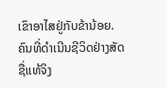ເຂົາອາໄສຢູ່ກັບຂ້ານ້ອຍ. ຄົນທີ່ດຳເນີນຊີວິດຢ່າງສັດຊື່ແທ້ຈິງ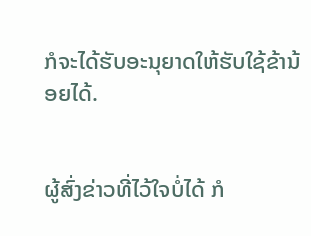ກໍຈະໄດ້ຮັບອະນຸຍາດໃຫ້ຮັບໃຊ້ຂ້ານ້ອຍໄດ້.


ຜູ້ສົ່ງຂ່າວທີ່ໄວ້ໃຈບໍ່ໄດ້ ກໍ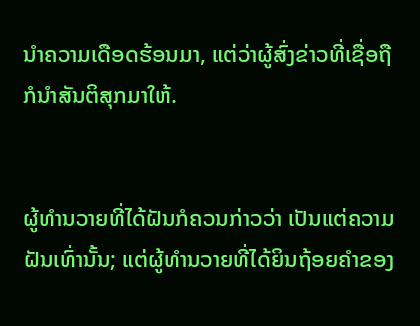ນຳຄວາມເດືອດຮ້ອນມາ, ແຕ່ວ່າຜູ້ສົ່ງຂ່າວທີ່ເຊື່ອຖື ກໍນຳສັນຕິສຸກມາໃຫ້.


ຜູ້ທຳນວາຍທີ່ໄດ້ຝັນກໍຄວນກ່າວວ່າ ເປັນແຕ່ຄວາມຝັນເທົ່ານັ້ນ; ແຕ່ຜູ້ທຳນວາຍທີ່ໄດ້ຍິນຖ້ອຍຄຳຂອງ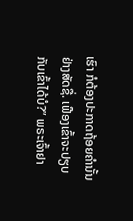ເຮົາ ກໍຕ້ອງປະກາດຖ້ອຍຄຳນັ້ນຢ່າງສັດຊື່. ເຟືອງເຂົ້າຈະປຽບກັບເຂົ້າໄດ້ບໍ?” ພຣະເຈົ້າຢາ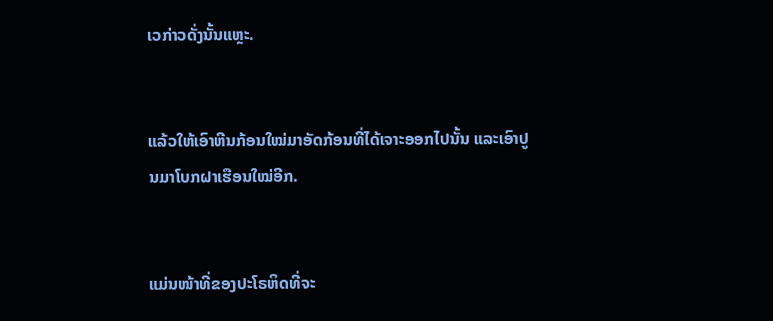ເວກ່າວດັ່ງນັ້ນແຫຼະ.


ແລ້ວໃຫ້ເອົາຫີນກ້ອນໃໝ່ມາອັດກ້ອນທີ່ໄດ້ເຈາະອອກໄປນັ້ນ ແລະເອົາປູນມາໂບກຝາເຮືອນໃໝ່ອີກ.


ແມ່ນໜ້າທີ່ຂອງປະໂຣຫິດທີ່ຈະ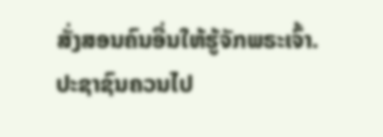ສັ່ງສອນຄົນອື່ນໃຫ້ຮູ້ຈັກພຣະເຈົ້າ. ປະຊາຊົນຄວນໄປ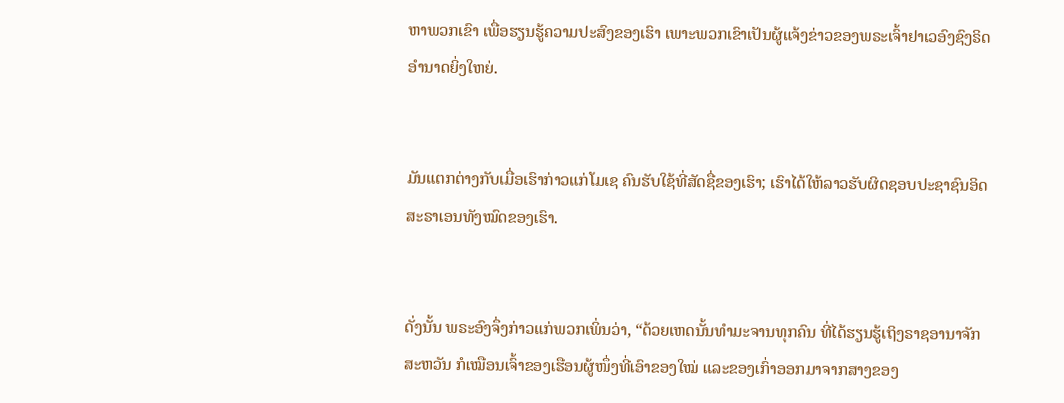ຫາພວກເຂົາ ເພື່ອຮຽນຮູ້ຄວາມປະສົງຂອງເຮົາ ເພາະພວກເຂົາເປັນຜູ້ແຈ້ງຂ່າວຂອງພຣະເຈົ້າຢາເວອົງຊົງຣິດອຳນາດຍິ່ງໃຫຍ່.


ມັນແຕກຕ່າງກັບເມື່ອເຮົາກ່າວແກ່ໂມເຊ ຄົນຮັບໃຊ້ທີ່ສັດຊື່ຂອງເຮົາ; ເຮົາໄດ້ໃຫ້ລາວຮັບຜິດຊອບປະຊາຊົນອິດສະຣາເອນທັງໝົດຂອງເຮົາ.


ດັ່ງນັ້ນ ພຣະອົງຈຶ່ງກ່າວແກ່ພວກເພິ່ນວ່າ, “ດ້ວຍເຫດນັ້ນທຳມະຈານທຸກຄົນ ທີ່ໄດ້ຮຽນຮູ້ເຖິງຣາຊອານາຈັກສະຫວັນ ກໍເໝືອນເຈົ້າຂອງເຮືອນຜູ້ໜຶ່ງທີ່ເອົາຂອງໃໝ່ ແລະຂອງເກົ່າອອກມາຈາກສາງຂອງ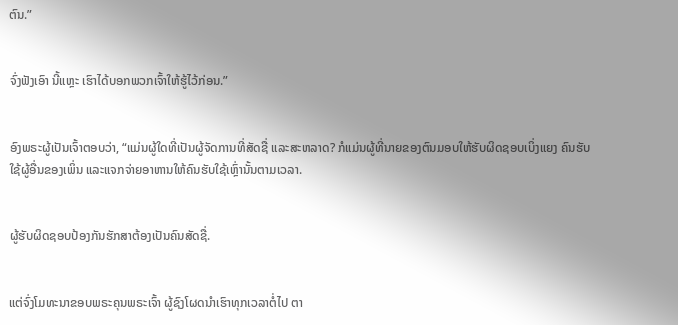ຕົນ.”


ຈົ່ງຟັງເອົາ ນີ້ແຫຼະ ເຮົາໄດ້ບອກພວກເຈົ້າໃຫ້ຮູ້ໄວ້ກ່ອນ.”


ອົງພຣະຜູ້ເປັນເຈົ້າຕອບວ່າ, “ແມ່ນຜູ້ໃດທີ່ເປັນຜູ້ຈັດການທີ່ສັດຊື່ ແລະສະຫລາດ? ກໍແມ່ນຜູ້ທີ່ນາຍຂອງຕົນມອບໃຫ້ຮັບຜິດຊອບເບິ່ງແຍງ ຄົນຮັບໃຊ້ຜູ້ອື່ນຂອງເພິ່ນ ແລະແຈກຈ່າຍອາຫານໃຫ້ຄົນຮັບໃຊ້ເຫຼົ່ານັ້ນຕາມເວລາ.


ຜູ້ຮັບຜິດຊອບປ້ອງກັນຮັກສາຕ້ອງເປັນຄົນສັດຊື່.


ແຕ່ຈົ່ງໂມທະນາຂອບພຣະຄຸນພຣະເຈົ້າ ຜູ້ຊົງໂຜດນຳເຮົາທຸກເວລາຕໍ່ໄປ ຕາ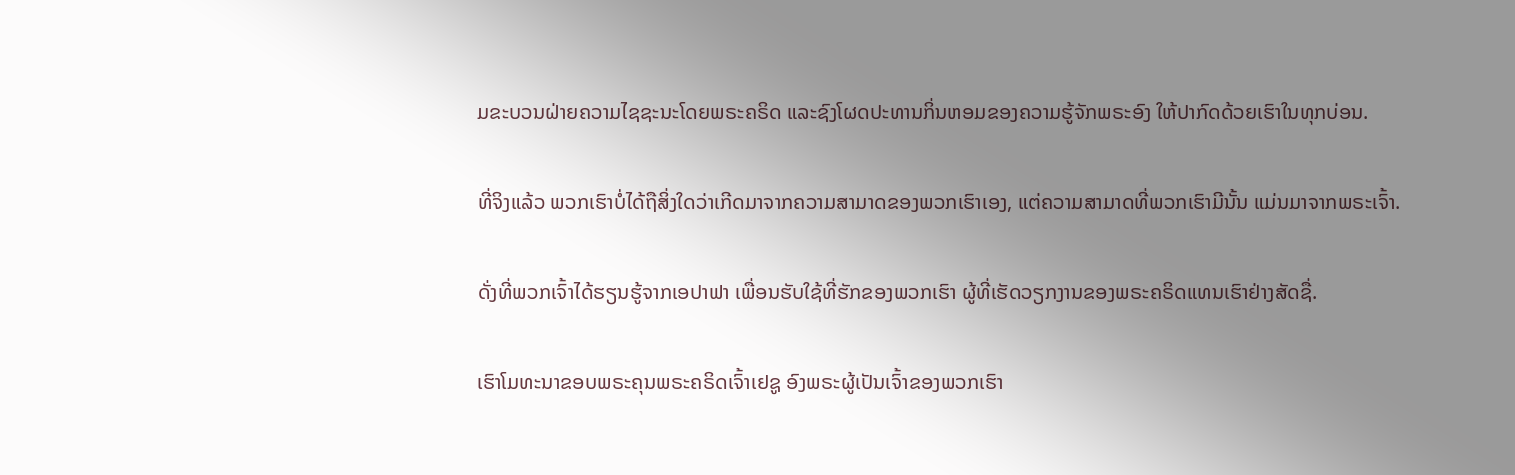ມຂະບວນຝ່າຍຄວາມໄຊຊະນະໂດຍພຣະຄຣິດ ແລະຊົງໂຜດປະທານກິ່ນຫອມຂອງຄວາມຮູ້ຈັກພຣະອົງ ໃຫ້ປາກົດດ້ວຍເຮົາໃນທຸກບ່ອນ.


ທີ່ຈິງແລ້ວ ພວກເຮົາບໍ່ໄດ້ຖືສິ່ງໃດວ່າເກີດມາຈາກຄວາມສາມາດຂອງພວກເຮົາເອງ, ແຕ່ຄວາມສາມາດທີ່ພວກເຮົາມີນັ້ນ ແມ່ນມາຈາກພຣະເຈົ້າ.


ດັ່ງທີ່ພວກເຈົ້າໄດ້ຮຽນຮູ້ຈາກເອປາຟາ ເພື່ອນຮັບໃຊ້ທີ່ຮັກຂອງພວກເຮົາ ຜູ້ທີ່ເຮັດວຽກງານຂອງພຣະຄຣິດແທນເຮົາຢ່າງສັດຊື່.


ເຮົາໂມທະນາຂອບພຣະຄຸນພຣະຄຣິດເຈົ້າເຢຊູ ອົງພຣະຜູ້ເປັນເຈົ້າຂອງພວກເຮົາ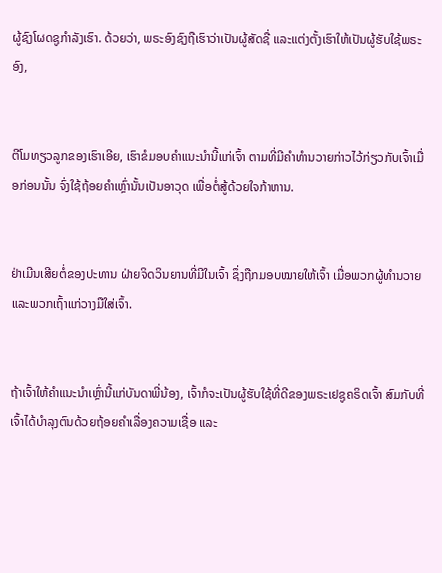ຜູ້ຊົງໂຜດຊູກຳລັງເຮົາ. ດ້ວຍວ່າ, ພຣະອົງຊົງຖືເຮົາວ່າເປັນຜູ້ສັດຊື່ ແລະແຕ່ງຕັ້ງເຮົາໃຫ້ເປັນຜູ້ຮັບໃຊ້ພຣະອົງ,


ຕີໂມທຽວລູກຂອງເຮົາເອີຍ, ເຮົາຂໍມອບຄຳແນະນຳນີ້ແກ່ເຈົ້າ ຕາມທີ່ມີຄຳທຳນວາຍກ່າວໄວ້ກ່ຽວກັບເຈົ້າເມື່ອກ່ອນນັ້ນ ຈົ່ງໃຊ້ຖ້ອຍຄຳເຫຼົ່ານັ້ນເປັນອາວຸດ ເພື່ອຕໍ່ສູ້ດ້ວຍໃຈກ້າຫານ.


ຢ່າເມີນເສີຍຕໍ່ຂອງປະທານ ຝ່າຍຈິດວິນຍານທີ່ມີໃນເຈົ້າ ຊຶ່ງຖືກມອບໝາຍໃຫ້ເຈົ້າ ເມື່ອພວກຜູ້ທຳນວາຍແລະພວກເຖົ້າແກ່ວາງມືໃສ່ເຈົ້າ.


ຖ້າເຈົ້າໃຫ້ຄຳແນະນຳເຫຼົ່ານີ້ແກ່ບັນດາພີ່ນ້ອງ, ເຈົ້າກໍຈະເປັນຜູ້ຮັບໃຊ້ທີ່ດີຂອງພຣະເຢຊູຄຣິດເຈົ້າ ສົມກັບທີ່ເຈົ້າໄດ້ບຳລຸງຕົນດ້ວຍຖ້ອຍຄຳເລື່ອງຄວາມເຊື່ອ ແລະ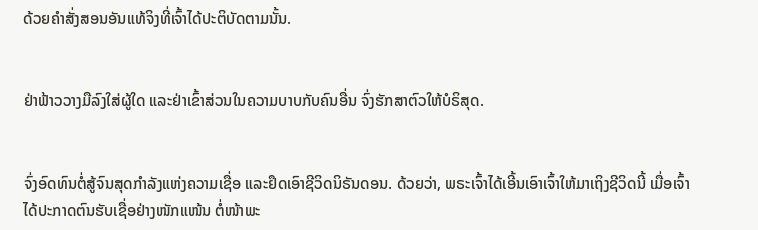ດ້ວຍຄຳສັ່ງສອນອັນແທ້ຈິງທີ່ເຈົ້າໄດ້ປະຕິບັດຕາມນັ້ນ.


ຢ່າຟ້າວວາງມືລົງໃສ່ຜູ້ໃດ ແລະຢ່າເຂົ້າສ່ວນໃນຄວາມບາບກັບຄົນອື່ນ ຈົ່ງຮັກສາຕົວໃຫ້ບໍຣິສຸດ.


ຈົ່ງອົດທົນຕໍ່ສູ້ຈົນສຸດກຳລັງແຫ່ງຄວາມເຊື່ອ ແລະຢຶດເອົາຊີວິດນິຣັນດອນ. ດ້ວຍວ່າ, ພຣະເຈົ້າໄດ້ເອີ້ນເອົາເຈົ້າໃຫ້ມາເຖິງຊີວິດນີ້ ເມື່ອເຈົ້າໄດ້ປະກາດຕົນຮັບເຊື່ອຢ່າງໜັກແໜ້ນ ຕໍ່ໜ້າພະ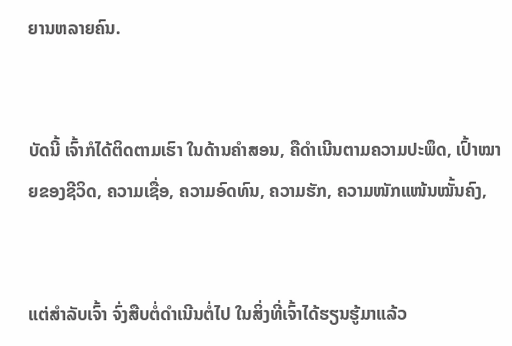ຍານຫລາຍຄົນ.


ບັດນີ້ ເຈົ້າກໍໄດ້ຕິດຕາມເຮົາ ໃນດ້ານຄຳສອນ, ຄືດຳເນີນຕາມຄວາມປະພຶດ, ເປົ້າໝາຍຂອງຊີວິດ, ຄວາມເຊື່ອ, ຄວາມອົດທົນ, ຄວາມຮັກ, ຄວາມໜັກແໜ້ນໝັ້ນຄົງ,


ແຕ່ສຳລັບເຈົ້າ ຈົ່ງສືບຕໍ່ດຳເນີນຕໍ່ໄປ ໃນສິ່ງທີ່ເຈົ້າໄດ້ຮຽນຮູ້ມາແລ້ວ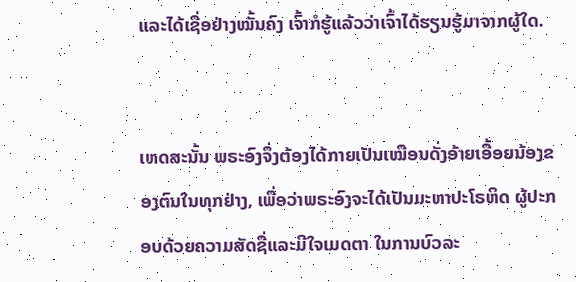ແລະໄດ້ເຊື່ອຢ່າງໝັ້ນຄົງ ເຈົ້າກໍຮູ້ແລ້ວວ່າເຈົ້າໄດ້ຮຽນຮູ້ມາຈາກຜູ້ໃດ.


ເຫດສະນັ້ນ ພຣະອົງຈຶ່ງຕ້ອງໄດ້ກາຍເປັນເໝືອນດັ່ງອ້າຍເອື້ອຍນ້ອງຂອງຕົນໃນທຸກຢ່າງ, ເພື່ອວ່າພຣະອົງຈະໄດ້ເປັນມະຫາປະໂຣຫິດ ຜູ້ປະກອບດ້ວຍຄວາມສັດຊື່ແລະມີໃຈເມດຕາ ໃນການບົວລະ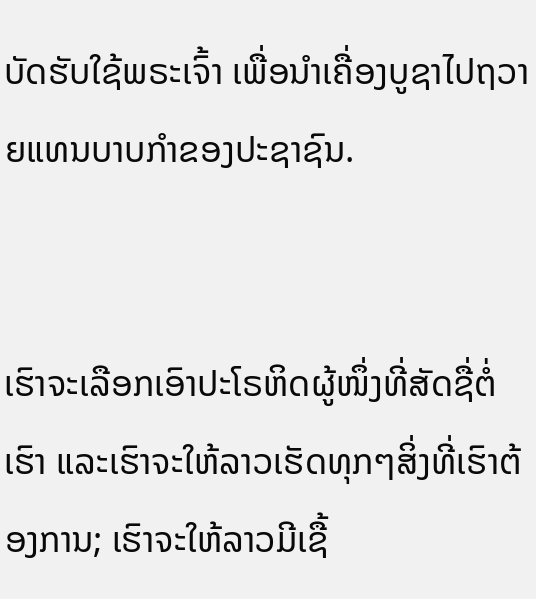ບັດຮັບໃຊ້ພຣະເຈົ້າ ເພື່ອນຳເຄື່ອງບູຊາໄປຖວາຍແທນບາບກຳຂອງປະຊາຊົນ.


ເຮົາຈະເລືອກເອົາປະໂຣຫິດຜູ້ໜຶ່ງທີ່ສັດຊື່ຕໍ່ເຮົາ ແລະເຮົາຈະໃຫ້ລາວເຮັດທຸກໆສິ່ງທີ່ເຮົາຕ້ອງການ; ເຮົາຈະໃຫ້ລາວມີເຊື້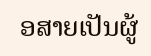ອສາຍເປັນຜູ້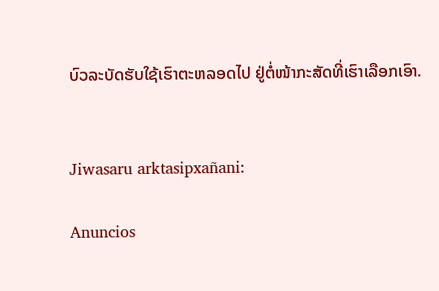ບົວລະບັດຮັບໃຊ້ເຮົາຕະຫລອດໄປ ຢູ່ຕໍ່ໜ້າກະສັດທີ່ເຮົາເລືອກເອົາ.


Jiwasaru arktasipxañani:

Anuncios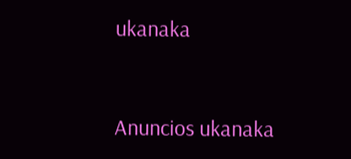ukanaka


Anuncios ukanaka